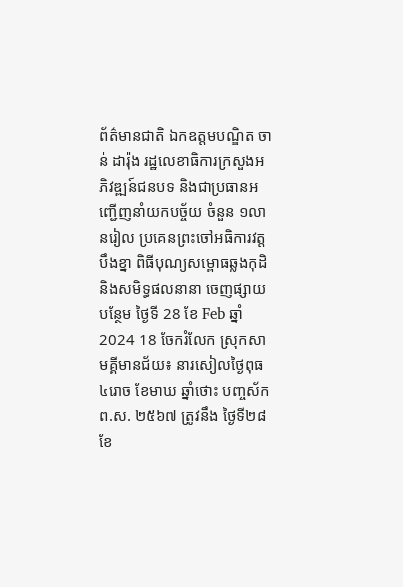ព័ត៌មានជាតិ ឯកឧត្តមបណ្ឌិត ចាន់ ដារ៉ុង រដ្ឋលេខាធិការក្រសួងអភិវឌ្ឍន៍ជនបទ និងជាប្រធានអញ្ជើញនាំយកបច្ច័យ ចំនួន ១លានរៀល ប្រគេនព្រះចៅអធិការវត្តបឹងខ្នា ពិធីបុណ្យសម្ពោធឆ្លងកុដិ និងសមិទ្ធផលនានា ចេញផ្សាយបន្ថែម ថ្ងៃទី 28 ខែ Feb ឆ្នាំ 2024 18 ចែករំលែក ស្រុកសាមគ្គីមានជ័យ៖ នារសៀលថ្ងៃពុធ ៤រោច ខែមាឃ ឆ្នាំថោះ បញ្ចស័ក ព.ស. ២៥៦៧ ត្រូវនឹង ថ្ងៃទី២៨ ខែ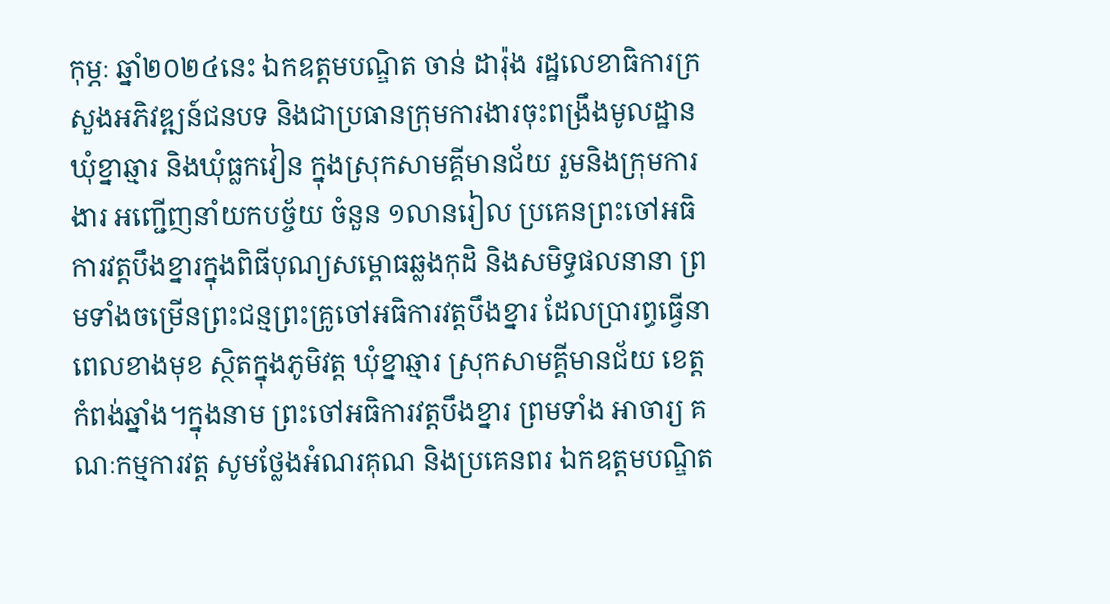កុម្ភៈ ឆ្នាំ២០២៤នេះ ឯកឧត្តមបណ្ឌិត ចាន់ ដារ៉ុង រដ្ឋលេខាធិការក្រសួងអភិវឌ្ឍន៍ជនបទ និងជាប្រធានក្រុមការងារចុះពង្រឹងមូលដ្ឋានឃុំខ្នាឆ្មារ និងឃុំធ្លកវៀន ក្នុងស្រុកសាមគ្គីមានជ័យ រួមនិងក្រុមការងារ អញ្ជើញនាំយកបច្ច័យ ចំនួន ១លានរៀល ប្រគេនព្រះចៅអធិការវត្តបឹងខ្នារក្នុងពិធីបុណ្យសម្ពោធឆ្លងកុដិ និងសមិទ្ធផលនានា ព្រមទាំងចម្រើនព្រះជន្មព្រះគ្រូចៅអធិការវត្តបឹងខ្នារ ដែលប្រារព្ធធ្វើនាពេលខាងមុខ ស្ថិតក្នុងភូមិវត្ត ឃុំខ្នាឆ្មារ ស្រុកសាមគ្គីមានជ័យ ខេត្តកំពង់ឆ្នាំង។ក្នុងនាម ព្រះចៅអធិការវត្តបឹងខ្នារ ព្រមទាំង អាចារ្យ គណៈកម្មការវត្ត សូមថ្លែងអំណរគុណ និងប្រគេនពរ ឯកឧត្ដមបណ្ឌិត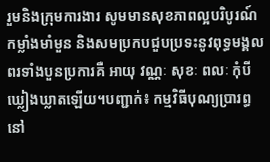រួមនិងក្រុមការងារ សូមមានសុខភាពល្អបរិបូរណ៍ កម្លាំងមាំមួន និងសមប្រកបជួបប្រទះនូវពុទ្ធមង្គលពរទាំងបួនប្រការគឺ អាយុ វណ្ណៈ សុខៈ ពលៈ កុំបីឃ្លៀងឃ្លាតឡើយ។បញ្ជាក់៖ កម្មវិធីបុណ្យប្រារព្ធនៅ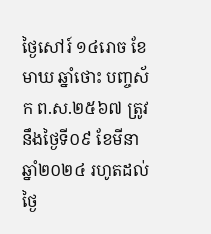ថ្ងៃសៅរ៍ ១៤រោច ខែមាឃ ឆ្នាំថោះ បញ្ចស័ក ព.ស.២៥៦៧ ត្រូវនឹងថ្ងៃទី០៩ ខែមីនា ឆ្នាំ២០២៤ រហូតដល់ថ្ងៃ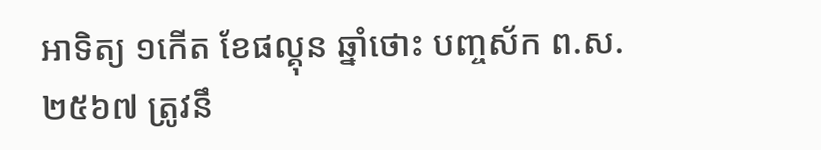អាទិត្យ ១កើត ខែផល្គុន ឆ្នាំថោះ បញ្ចស័ក ព.ស.២៥៦៧ ត្រូវនឹ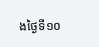ងថ្ងៃទី១០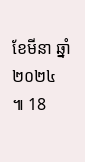ខែមីនា ឆ្នាំ២០២៤ ៕ 18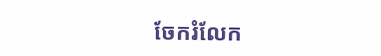ចែករំលែក